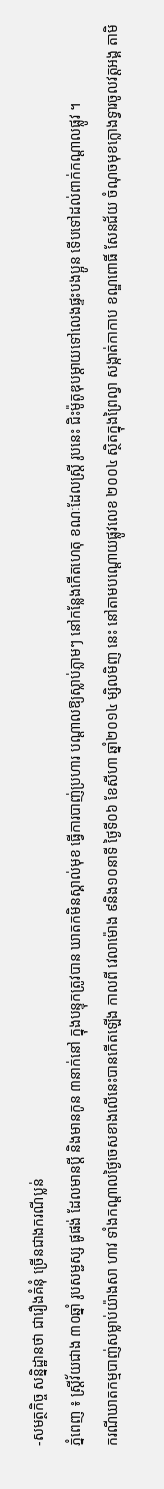-សមត្ថកិច្ច សន្និដ្ឋានថា ជារឿងគំនុំ ច្រើនជាងករណីប្លន់
ភ្នំពេញ ៖ ស្ដ្រីវ័យជាង ៣០ឆ្នាំ រូបសម្ជស្ស ផូផង់ ដែលមានប្ដី និងមានកូន ៣នាក់នៅ ក្នុងបន្ទុកត្រូវបាន ឃាតកមិនស្គាល់មុខ ធ្វើការបាញ់ប្រហារ បណ្ដាលឱ្យស្លាប់ភ្លាមៗ នៅកន្លែងកើតហេតុ ខណៈដែលស្ដ្រី រូបនេះ ជិះម៉ូតូឌុបម្ដាយទៅលេងផ្ទះបងប្អូន ទើបទៅដល់ពាក់កណ្ដាលផ្លូវ ។
ករណីឃាតកម្មបាញ់សម្លាប់យ៉ាងសា ហាវ ទាំងកណ្ដាលថ្ងៃចេសខាងលើនេះបានកើតឡើង កាលពី វេលាម៉ោង ៩និង១០នាទី ថ្ងៃទី០៦ ខែសីហា ឆ្នាំ២០១៤ ម្សិលមិញ នេះ នៅតាមបណ្ដោយផ្លូវលេខ ២០០៤ ស្ថិតក្នុងព្រៃល្វា សង្កាត់កាកាប ខណ្ឌពោធិ៍ សែនជ័យ ចំណុចមុខក្លោងទ្វារចូលវត្ដអង្គ តាមិ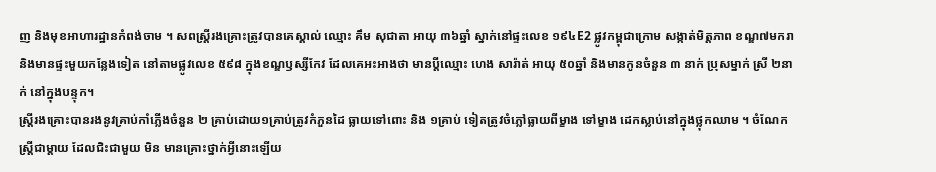ញ និងមុខអាហារដ្ឋានកំពង់ចាម ។ សពស្ដ្រីរងគ្រោះត្រូវបានគេស្គាល់ ឈ្មោះ គឹម សុជាតា អាយុ ៣៦ឆ្នាំ ស្នាក់នៅផ្ទះលេខ ១៩៤E2 ផ្លូវកម្ពុជាក្រោម សង្កាត់មិត្ដភាព ខណ្ឌ៧មករា និងមានផ្ទះមួយកន្លែងទៀត នៅតាមផ្លូវលេខ ៥៩៨ ក្នុងខណ្ឌឫស្សីកែវ ដែលគេអះអាងថា មានប្ដីឈ្មោះ ហេង សារ៉ាត់ អាយុ ៥០ឆ្នាំ និងមានកូនចំនួន ៣ នាក់ ប្រុសម្នាក់ ស្រី ២នាក់ នៅក្នុងបន្ទុក។
ស្ដ្រីរងគ្រោះបានរងនូវគ្រាប់កាំភ្លើងចំនួន ២ គ្រាប់ដោយ១គ្រាប់ត្រូវកំភួនដៃ ធ្លាយទៅពោះ និង ១គ្រាប់ ទៀតត្រូវចំភ្លៅធ្លាយពីម្ខាង ទៅម្ខាង ដេកស្លាប់នៅក្នុងថ្លុកឈាម ។ ចំណែកស្ដ្រីជាម្ដាយ ដែលជិះជាមួយ មិន មានគ្រោះថ្នាក់អ្វីនោះឡើយ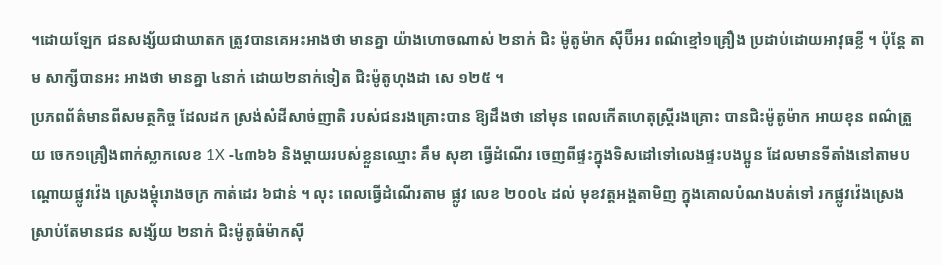។ដោយឡែក ជនសង្ស័យជាឃាតក ត្រូវបានគេអះអាងថា មានគ្នា យ៉ាងហោចណាស់ ២នាក់ ជិះ ម៉ូតូម៉ាក ស៊ីប៊ីអរ ពណ៌ខ្មៅ១គ្រឿង ប្រដាប់ដោយអាវុធខ្លី ។ ប៉ុន្ដែ តាម សាក្សីបានអះ អាងថា មានគ្នា ៤នាក់ ដោយ២នាក់ទៀត ជិះម៉ូតូហុងដា សេ ១២៥ ។
ប្រភពព័ត៌មានពីសមត្ថកិច្ច ដែលដក ស្រង់សំដីសាច់ញាតិ របស់ជនរងគ្រោះបាន ឱ្យដឹងថា នៅមុន ពេលកើតហេតុស្ដ្រីរងគ្រោះ បានជិះម៉ូតូម៉ាក អាយខុន ពណ៌ត្រួយ ចេក១គ្រឿងពាក់ស្លាកលេខ 1X -៤៣៦៦ និងម្ដាយរបស់ខ្លួនឈ្មោះ គឹម សុខា ធ្វើដំណើរ ចេញពីផ្ទះក្នុងទិសដៅទៅលេងផ្ទះបងប្អូន ដែលមានទីតាំងនៅតាមបណ្ដោយផ្លូវវ៉េង ស្រេងម្ដុំរោងចក្រ កាត់ដេរ ៦ជាន់ ។ លុះ ពេលធ្វើដំណើរតាម ផ្លូវ លេខ ២០០៤ ដល់ មុខវត្ដអង្គតាមិញ ក្នុងគោលបំណងបត់ទៅ រកផ្លូវវ៉េងស្រេង ស្រាប់តែមានជន សង្ស័យ ២នាក់ ជិះម៉ូតូធំម៉ាកស៊ី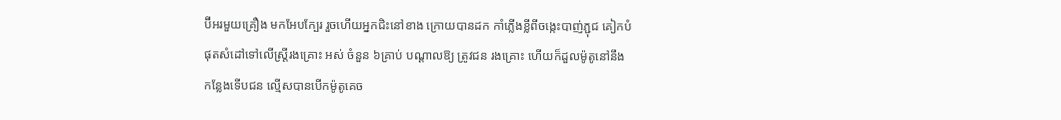ប៊ីអរមួយគ្រឿង មកអែបក្បែរ រួចហើយអ្នកជិះនៅខាង ក្រោយបានដក កាំភ្លើងខ្លីពីចង្កេះបាញ់ភ្ជុជ គៀកបំផុតសំដៅទៅលើស្ដ្រីរងគ្រោះ អស់ ចំនួន ៦គ្រាប់ បណ្ដាលឱ្យ ត្រូវជន រងគ្រោះ ហើយក៏ដួលម៉ូតូនៅនឹងកន្លែងទើបជន ល្មើសបានបើកម៉ូតូគេច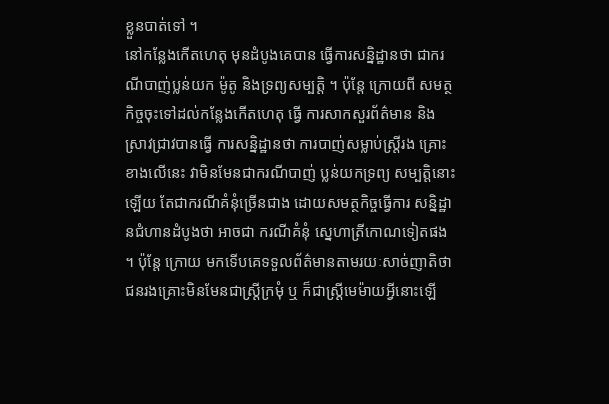ខ្លួនបាត់ទៅ ។
នៅកន្លែងកើតហេតុ មុនដំបូងគេបាន ធ្វើការសន្និដ្ឋានថា ជាករណីបាញ់ប្លន់យក ម៉ូតូ និងទ្រព្យសម្បត្ដិ ។ ប៉ុន្ដែ ក្រោយពី សមត្ថកិច្ចចុះទៅដល់កន្លែងកើតហេតុ ធ្វើ ការសាកសួរព័ត៌មាន និងស្រាវជ្រាវបានធ្វើ ការសន្និដ្ឋានថា ការបាញ់សម្លាប់ស្ដ្រីរង គ្រោះខាងលើនេះ វាមិនមែនជាករណីបាញ់ ប្លន់យកទ្រព្យ សម្បត្ដិនោះឡើយ តែជាករណីគំនុំច្រើនជាង ដោយសមត្ថកិច្ចធ្វើការ សន្និដ្ឋានជំហានដំបូងថា អាចជា ករណីគំនុំ ស្នេហាត្រីកោណទៀតផង ។ ប៉ុន្ដែ ក្រោយ មកទើបគេទទួលព័ត៌មានតាមរយៈសាច់ញាតិថា ជនរងគ្រោះមិនមែនជាស្ដ្រីក្រមុំ ឬ ក៏ជាស្ដ្រីមេម៉ាយអ្វីនោះឡើ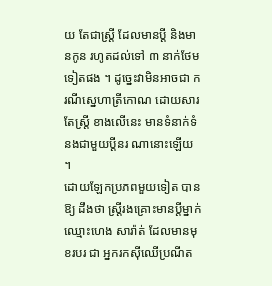យ តែជាស្ដ្រី ដែលមានប្ដី និងមានកូន រហូតដល់ទៅ ៣ នាក់ថែមទៀតផង ។ ដូច្នេះវាមិនអាចជា ករណីស្នេហាត្រីកោណ ដោយសារតែស្ដ្រី ខាងលើនេះ មានទំនាក់ទំនងជាមួយប្ដីនរ ណានោះឡើយ ។
ដោយឡែកប្រភពមួយទៀត បានឱ្យ ដឹងថា ស្ដ្រីរងគ្រោះមានប្ដីម្នាក់ឈ្មោះហេង សារ៉ាត់ ដែលមានមុខរបរ ជា អ្នករកស៊ីឈើប្រណីត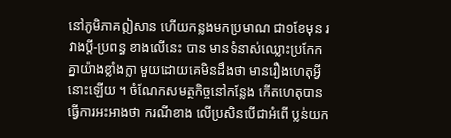នៅភូមិភាគឦសាន ហើយកន្លងមកប្រមាណ ជា១ខែមុន រវាងប្ដី-ប្រពន្ធ ខាងលើនេះ បាន មានទំនាស់ឈ្លោះប្រកែកគ្នាយ៉ាងខ្លាំងក្លា មួយដោយគេមិនដឹងថា មានរឿងហេតុអ្វី នោះឡើយ ។ ចំណែកសមត្ថកិច្ចនៅកន្លែង កើតហេតុបានធ្វើការអះអាងថា ករណីខាង លើប្រសិនបើជាអំពើ ប្លន់យក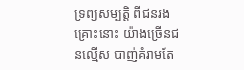ទ្រព្យសម្បត្ដិ ពីជនរងគ្រោះនោះ យ៉ាងច្រើនជនល្មើស បាញ់គំរាមតែ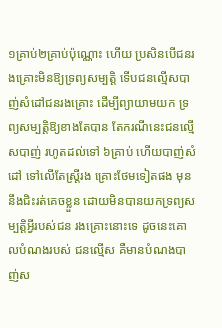១គ្រាប់២គ្រាប់ប៉ុណ្ណោះ ហើយ ប្រសិនបើជនរងគ្រោះមិនឱ្យទ្រព្យសម្បត្ដិ ទើបជនល្មើសបាញ់សំដៅជនរងគ្រោះ ដើម្បីព្យាយាមយក ទ្រព្យសម្បត្ដិឱ្យខាងតែបាន តែករណីនេះជនល្មើសបាញ់ រហូតដល់ទៅ ៦គ្រាប់ ហើយបាញ់សំដៅ ទៅលើតែស្ដ្រីរង គ្រោះថែមទៀតផង មុននឹងជិះរត់គេចខ្លួន ដោយមិនបានយកទ្រព្យសម្បត្ដិអ្វីរបស់ជន រងគ្រោះនោះទេ ដូចនេះគោលបំណងរបស់ ជនល្មើស គឺមានបំណងបាញ់ស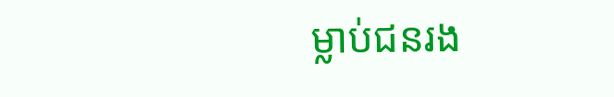ម្លាប់ជនរង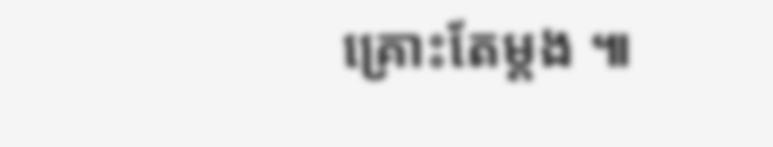គ្រោះតែម្ដង ៕